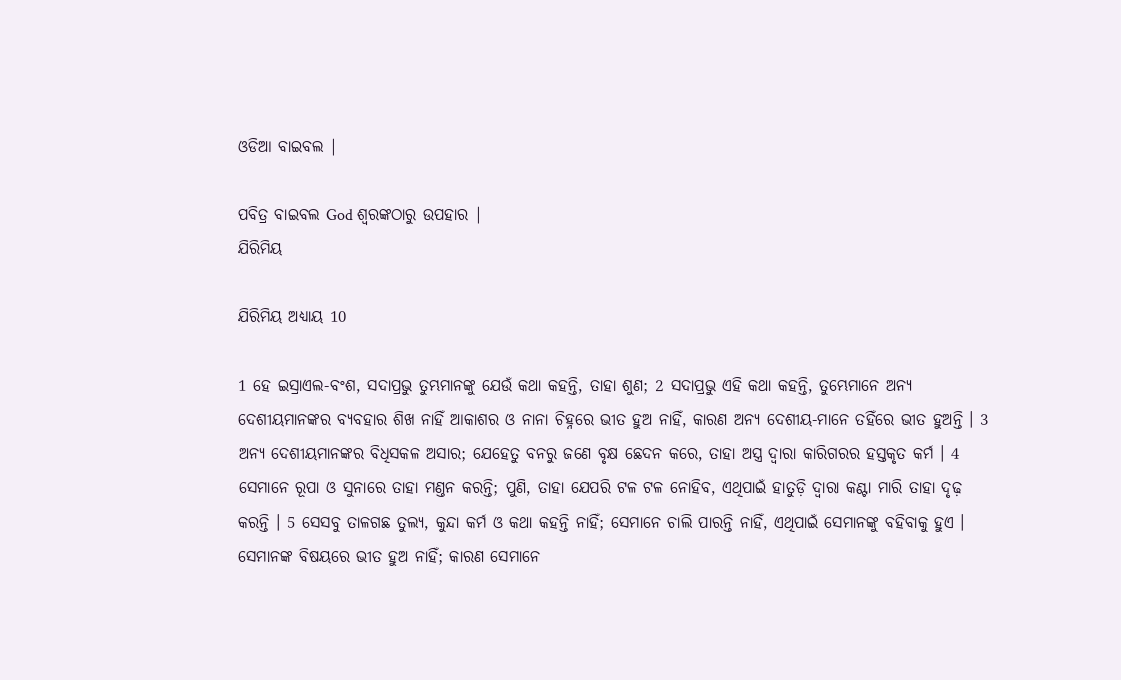ଓଡିଆ ବାଇବଲ |

ପବିତ୍ର ବାଇବଲ God ଶ୍ବରଙ୍କଠାରୁ ଉପହାର |
ଯିରିମିୟ

ଯିରିମିୟ ଅଧ୍ୟାୟ 10

1 ହେ ଇସ୍ରାଏଲ-ବଂଶ, ସଦାପ୍ରଭୁ ତୁମ୍ଭମାନଙ୍କୁ ଯେଉଁ କଥା କହନ୍ତି, ତାହା ଶୁଣ; 2 ସଦାପ୍ରଭୁ ଏହି କଥା କହନ୍ତି, ତୁମ୍ଭେମାନେ ଅନ୍ୟ ଦେଶୀୟମାନଙ୍କର ବ୍ୟବହାର ଶିଖ ନାହିଁ ଆକାଶର ଓ ନାନା ଚିହ୍ନରେ ଭୀତ ହୁଅ ନାହିଁ, କାରଣ ଅନ୍ୟ ଦେଶୀୟ-ମାନେ ତହିଁରେ ଭୀତ ହୁଅନ୍ତି । 3 ଅନ୍ୟ ଦେଶୀୟମାନଙ୍କର ବିଧିସକଳ ଅସାର; ଯେହେତୁ ବନରୁ ଜଣେ ବୃକ୍ଷ ଛେଦନ କରେ, ତାହା ଅସ୍ତ୍ର ଦ୍ଵାରା କାରିଗରର ହସ୍ତକୃତ କର୍ମ । 4 ସେମାନେ ରୂପା ଓ ସୁନାରେ ତାହା ମଣ୍ତନ କରନ୍ତି; ପୁଣି, ତାହା ଯେପରି ଟଳ ଟଳ ନୋହିବ, ଏଥିପାଇଁ ହାତୁଡ଼ି ଦ୍ଵାରା କଣ୍ଟା ମାରି ତାହା ଦୃଢ଼ କରନ୍ତି । 5 ସେସବୁ ତାଳଗଛ ତୁଲ୍ୟ, କୁନ୍ଦା କର୍ମ ଓ କଥା କହନ୍ତି ନାହିଁ; ସେମାନେ ଚାଲି ପାରନ୍ତି ନାହିଁ, ଏଥିପାଇଁ ସେମାନଙ୍କୁ ବହିବାକୁ ହୁଏ । ସେମାନଙ୍କ ବିଷୟରେ ଭୀତ ହୁଅ ନାହିଁ; କାରଣ ସେମାନେ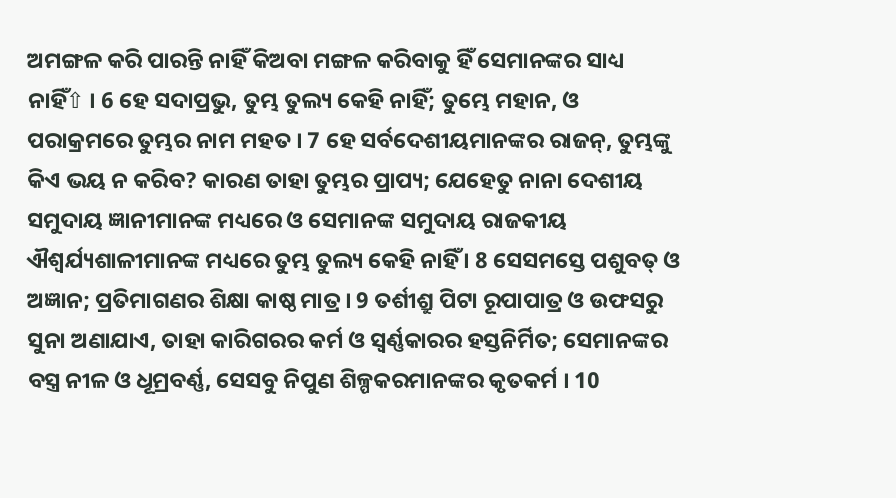ଅମଙ୍ଗଳ କରି ପାରନ୍ତି ନାହିଁ କିଅବା ମଙ୍ଗଳ କରିବାକୁ ହିଁ ସେମାନଙ୍କର ସାଧ୍ୟ ନାହିଁ⇧ । 6 ହେ ସଦାପ୍ରଭୁ, ତୁମ୍ଭ ତୁଲ୍ୟ କେହି ନାହିଁ; ତୁମ୍ଭେ ମହାନ, ଓ ପରାକ୍ରମରେ ତୁମ୍ଭର ନାମ ମହତ । 7 ହେ ସର୍ବଦେଶୀୟମାନଙ୍କର ରାଜନ୍, ତୁମ୍ଭଙ୍କୁ କିଏ ଭୟ ନ କରିବ? କାରଣ ତାହା ତୁମ୍ଭର ପ୍ରାପ୍ୟ; ଯେହେତୁ ନାନା ଦେଶୀୟ ସମୁଦାୟ ଜ୍ଞାନୀମାନଙ୍କ ମଧ୍ୟରେ ଓ ସେମାନଙ୍କ ସମୁଦାୟ ରାଜକୀୟ ଐଶ୍ଵର୍ଯ୍ୟଶାଳୀମାନଙ୍କ ମଧ୍ୟରେ ତୁମ୍ଭ ତୁଲ୍ୟ କେହି ନାହିଁ । 8 ସେସମସ୍ତେ ପଶୁବତ୍ ଓ ଅଜ୍ଞାନ; ପ୍ରତିମାଗଣର ଶିକ୍ଷା କାଷ୍ଠ ମାତ୍ର । 9 ତର୍ଶୀଶ୍ରୁ ପିଟା ରୂପାପାତ୍ର ଓ ଉଫସରୁ ସୁନା ଅଣାଯାଏ, ତାହା କାରିଗରର କର୍ମ ଓ ସ୍ଵର୍ଣ୍ଣକାରର ହସ୍ତନିର୍ମିତ; ସେମାନଙ୍କର ବସ୍ତ୍ର ନୀଳ ଓ ଧୂମ୍ରବର୍ଣ୍ଣ, ସେସବୁ ନିପୁଣ ଶିଳ୍ପକରମାନଙ୍କର କୃତକର୍ମ । 10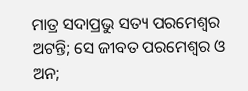ମାତ୍ର ସଦାପ୍ରଭୁ ସତ୍ୟ ପରମେଶ୍ଵର ଅଟନ୍ତି; ସେ ଜୀବତ ପରମେଶ୍ଵର ଓ ଅନ;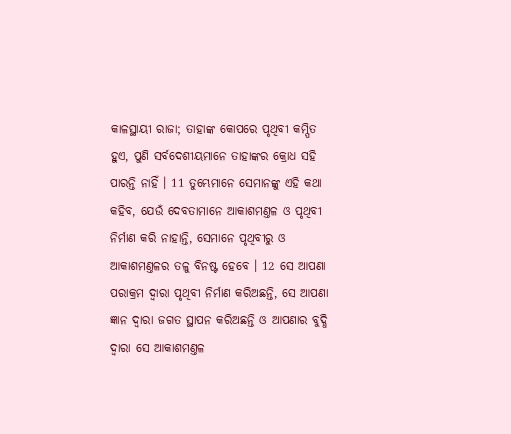କାଳସ୍ଥାୟୀ ରାଜା; ତାହାଙ୍କ କୋପରେ ପୃଥିବୀ କମ୍ପିତ ହୁଏ, ପୁଣି ସର୍ବଦେଶୀୟମାନେ ତାହାଙ୍କର କ୍ରୋଧ ସହି ପାରନ୍ତି ନାହିଁ । 11 ତୁମ୍ଭେମାନେ ସେମାନଙ୍କୁ ଏହି କଥା କହିବ, ଯେଉଁ ଦେବତାମାନେ ଆକାଶମଣ୍ତଳ ଓ ପୃଥିବୀ ନିର୍ମାଣ କରି ନାହାନ୍ତି, ସେମାନେ ପୃଥିବୀରୁ ଓ ଆକାଶମଣ୍ତଳର ତଳୁ ବିନଷ୍ଟ ହେବେ । 12 ସେ ଆପଣା ପରାକ୍ରମ ଦ୍ଵାରା ପୃଥିବୀ ନିର୍ମାଣ କରିଅଛନ୍ତି, ସେ ଆପଣା ଜ୍ଞାନ ଦ୍ଵାରା ଜଗତ ସ୍ଥାପନ କରିଅଛନ୍ତି ଓ ଆପଣାର ବୁଦ୍ଧି ଦ୍ଵାରା ସେ ଆକାଶମଣ୍ତଳ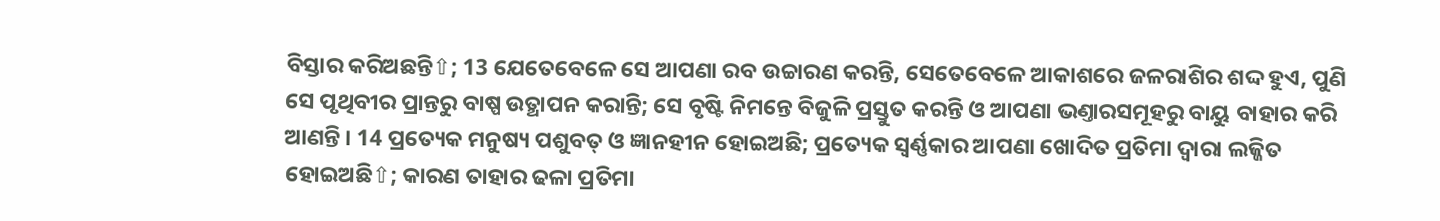ବିସ୍ତାର କରିଅଛନ୍ତି⇧; 13 ଯେତେବେଳେ ସେ ଆପଣା ରବ ଉଚ୍ଚାରଣ କରନ୍ତି, ସେତେବେଳେ ଆକାଶରେ ଜଳରାଶିର ଶଦ୍ଦ ହୁଏ, ପୁଣି ସେ ପୃଥିବୀର ପ୍ରାନ୍ତରୁ ବାଷ୍ପ ଉତ୍ଥାପନ କରାନ୍ତି; ସେ ବୃଷ୍ଟି ନିମନ୍ତେ ବିଜୁଳି ପ୍ରସ୍ତୁତ କରନ୍ତି ଓ ଆପଣା ଭଣ୍ତାରସମୂହରୁ ବାୟୁ ବାହାର କରି ଆଣନ୍ତି । 14 ପ୍ରତ୍ୟେକ ମନୁଷ୍ୟ ପଶୁବତ୍ ଓ ଜ୍ଞାନହୀନ ହୋଇଅଛି; ପ୍ରତ୍ୟେକ ସ୍ଵର୍ଣ୍ଣକାର ଆପଣା ଖୋଦିତ ପ୍ରତିମା ଦ୍ଵାରା ଲଜ୍ଜିତ ହୋଇଅଛି⇧; କାରଣ ତାହାର ଢଳା ପ୍ରତିମା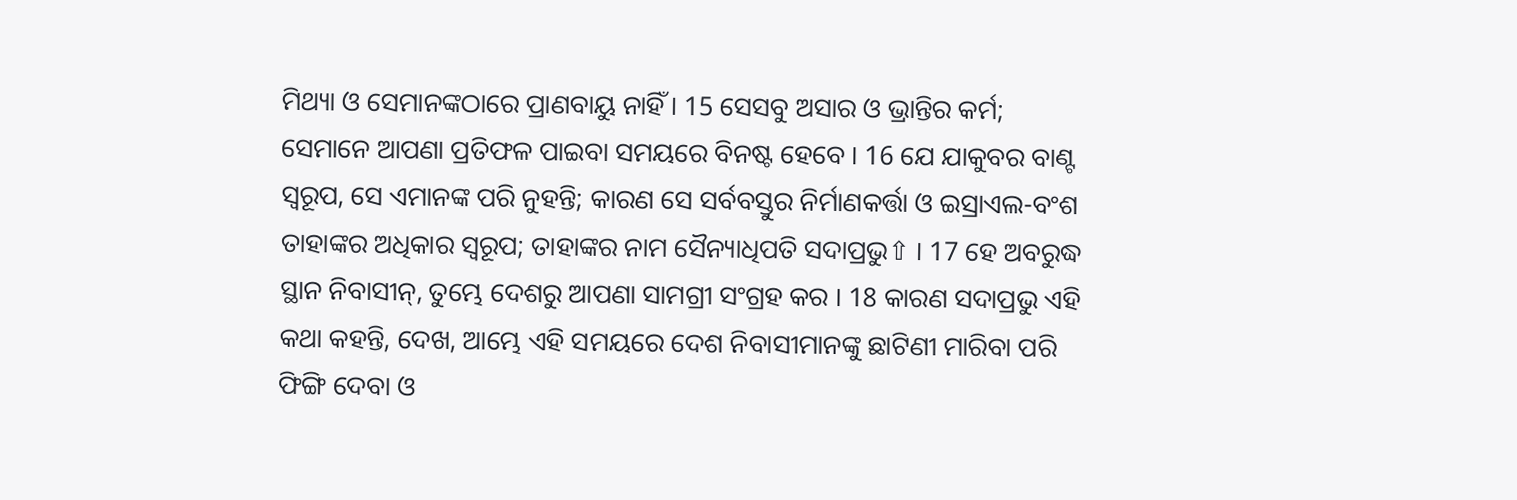ମିଥ୍ୟା ଓ ସେମାନଙ୍କଠାରେ ପ୍ରାଣବାୟୁ ନାହିଁ । 15 ସେସବୁ ଅସାର ଓ ଭ୍ରାନ୍ତିର କର୍ମ; ସେମାନେ ଆପଣା ପ୍ରତିଫଳ ପାଇବା ସମୟରେ ବିନଷ୍ଟ ହେବେ । 16 ଯେ ଯାକୁବର ବାଣ୍ଟ ସ୍ଵରୂପ, ସେ ଏମାନଙ୍କ ପରି ନୁହନ୍ତି; କାରଣ ସେ ସର୍ବବସ୍ତୁର ନିର୍ମାଣକର୍ତ୍ତା ଓ ଇସ୍ରାଏଲ-ବଂଶ ତାହାଙ୍କର ଅଧିକାର ସ୍ଵରୂପ; ତାହାଙ୍କର ନାମ ସୈନ୍ୟାଧିପତି ସଦାପ୍ରଭୁ⇧ । 17 ହେ ଅବରୁଦ୍ଧ ସ୍ଥାନ ନିବାସୀନ୍, ତୁମ୍ଭେ ଦେଶରୁ ଆପଣା ସାମଗ୍ରୀ ସଂଗ୍ରହ କର । 18 କାରଣ ସଦାପ୍ରଭୁ ଏହି କଥା କହନ୍ତି, ଦେଖ, ଆମ୍ଭେ ଏହି ସମୟରେ ଦେଶ ନିବାସୀମାନଙ୍କୁ ଛାଟିଣୀ ମାରିବା ପରି ଫିଙ୍ଗି ଦେବା ଓ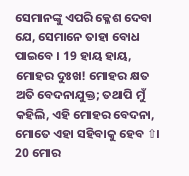ସେମାନଙ୍କୁ ଏପରି କ୍ଳେଶ ଦେବା ଯେ, ସେମାନେ ତାହା ବୋଧ ପାଇବେ । 19 ହାୟ ହାୟ, ମୋହର ଦୁଃଖ! ମୋହର କ୍ଷତ ଅତି ବେଦନାଯୁକ୍ତ; ତଥାପି ମୁଁ କହିଲି, ଏହି ମୋହର ବେଦନା, ମୋତେ ଏହା ସହିବାକୁ ହେବ ⇧। 20 ମୋର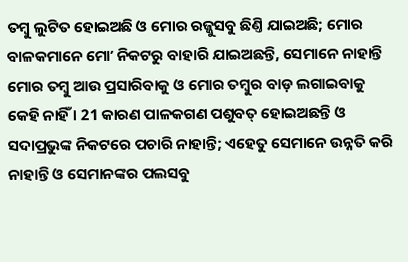ତମ୍ଵୁ ଲୁଟିତ ହୋଇଅଛି ଓ ମୋର ରଜ୍ଜୁସବୁ ଛିଣ୍ତି ଯାଇଅଛି; ମୋର ବାଳକମାନେ ମୋʼ ନିକଟରୁ ବାହାରି ଯାଇଅଛନ୍ତି, ସେମାନେ ନାହାନ୍ତି ମୋର ତମ୍ଵୁ ଆଉ ପ୍ରସାରିବାକୁ ଓ ମୋର ତମ୍ଵୁର ବାଡ଼ ଲଗାଇବାକୁ କେହି ନାହିଁ । 21 କାରଣ ପାଳକଗଣ ପଶୁବତ୍ ହୋଇଅଛନ୍ତି ଓ ସଦାପ୍ରଭୁଙ୍କ ନିକଟରେ ପଚାରି ନାହାନ୍ତି; ଏହେତୁ ସେମାନେ ଉନ୍ନତି କରି ନାହାନ୍ତି ଓ ସେମାନଙ୍କର ପଲସବୁ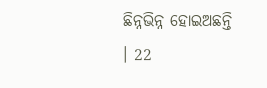ଛିନ୍ନଭିନ୍ନ ହୋଇଅଛନ୍ତି । 22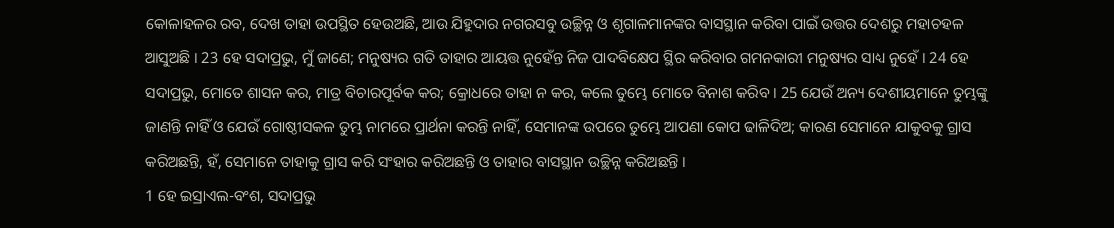କୋଳାହଳର ରବ, ଦେଖ ତାହା ଉପସ୍ଥିତ ହେଉଅଛି, ଆଉ ଯିହୁଦାର ନଗରସବୁ ଉଚ୍ଛିନ୍ନ ଓ ଶୃଗାଳମାନଙ୍କର ବାସସ୍ଥାନ କରିବା ପାଇଁ ଉତ୍ତର ଦେଶରୁ ମହାଚହଳ ଆସୁଅଛି । 23 ହେ ସଦାପ୍ରଭୁ, ମୁଁ ଜାଣେ; ମନୁଷ୍ୟର ଗତି ତାହାର ଆୟତ୍ତ ନୁହେଁନ୍ତ ନିଜ ପାଦବିକ୍ଷେପ ସ୍ଥିର କରିବାର ଗମନକାରୀ ମନୁଷ୍ୟର ସାଧ୍ୟ ନୁହେଁ । 24 ହେ ସଦାପ୍ରଭୁ, ମୋତେ ଶାସନ କର, ମାତ୍ର ବିଚାରପୂର୍ବକ କର; କ୍ରୋଧରେ ତାହା ନ କର, କଲେ ତୁମ୍ଭେ ମୋତେ ବିନାଶ କରିବ । 25 ଯେଉଁ ଅନ୍ୟ ଦେଶୀୟମାନେ ତୁମ୍ଭଙ୍କୁ ଜାଣନ୍ତି ନାହିଁ ଓ ଯେଉଁ ଗୋଷ୍ଠୀସକଳ ତୁମ୍ଭ ନାମରେ ପ୍ରାର୍ଥନା କରନ୍ତି ନାହିଁ, ସେମାନଙ୍କ ଉପରେ ତୁମ୍ଭେ ଆପଣା କୋପ ଢାଳିଦିଅ; କାରଣ ସେମାନେ ଯାକୁବକୁ ଗ୍ରାସ କରିଅଛନ୍ତି, ହଁ, ସେମାନେ ତାହାକୁ ଗ୍ରାସ କରି ସଂହାର କରିଅଛନ୍ତି ଓ ତାହାର ବାସସ୍ଥାନ ଉଚ୍ଛିନ୍ନ କରିଅଛନ୍ତି ।
1 ହେ ଇସ୍ରାଏଲ-ବଂଶ, ସଦାପ୍ରଭୁ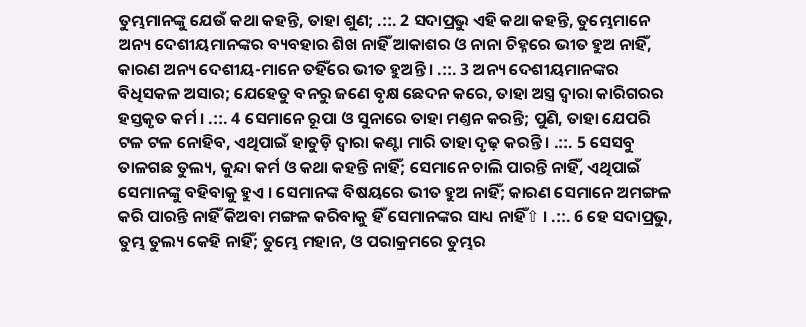ତୁମ୍ଭମାନଙ୍କୁ ଯେଉଁ କଥା କହନ୍ତି, ତାହା ଶୁଣ; .::. 2 ସଦାପ୍ରଭୁ ଏହି କଥା କହନ୍ତି, ତୁମ୍ଭେମାନେ ଅନ୍ୟ ଦେଶୀୟମାନଙ୍କର ବ୍ୟବହାର ଶିଖ ନାହିଁ ଆକାଶର ଓ ନାନା ଚିହ୍ନରେ ଭୀତ ହୁଅ ନାହିଁ, କାରଣ ଅନ୍ୟ ଦେଶୀୟ-ମାନେ ତହିଁରେ ଭୀତ ହୁଅନ୍ତି । .::. 3 ଅନ୍ୟ ଦେଶୀୟମାନଙ୍କର ବିଧିସକଳ ଅସାର; ଯେହେତୁ ବନରୁ ଜଣେ ବୃକ୍ଷ ଛେଦନ କରେ, ତାହା ଅସ୍ତ୍ର ଦ୍ଵାରା କାରିଗରର ହସ୍ତକୃତ କର୍ମ । .::. 4 ସେମାନେ ରୂପା ଓ ସୁନାରେ ତାହା ମଣ୍ତନ କରନ୍ତି; ପୁଣି, ତାହା ଯେପରି ଟଳ ଟଳ ନୋହିବ, ଏଥିପାଇଁ ହାତୁଡ଼ି ଦ୍ଵାରା କଣ୍ଟା ମାରି ତାହା ଦୃଢ଼ କରନ୍ତି । .::. 5 ସେସବୁ ତାଳଗଛ ତୁଲ୍ୟ, କୁନ୍ଦା କର୍ମ ଓ କଥା କହନ୍ତି ନାହିଁ; ସେମାନେ ଚାଲି ପାରନ୍ତି ନାହିଁ, ଏଥିପାଇଁ ସେମାନଙ୍କୁ ବହିବାକୁ ହୁଏ । ସେମାନଙ୍କ ବିଷୟରେ ଭୀତ ହୁଅ ନାହିଁ; କାରଣ ସେମାନେ ଅମଙ୍ଗଳ କରି ପାରନ୍ତି ନାହିଁ କିଅବା ମଙ୍ଗଳ କରିବାକୁ ହିଁ ସେମାନଙ୍କର ସାଧ୍ୟ ନାହିଁ⇧ । .::. 6 ହେ ସଦାପ୍ରଭୁ, ତୁମ୍ଭ ତୁଲ୍ୟ କେହି ନାହିଁ; ତୁମ୍ଭେ ମହାନ, ଓ ପରାକ୍ରମରେ ତୁମ୍ଭର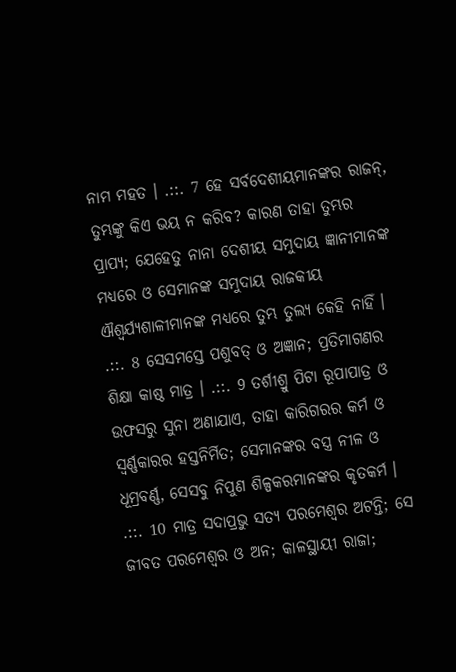ନାମ ମହତ । .::. 7 ହେ ସର୍ବଦେଶୀୟମାନଙ୍କର ରାଜନ୍, ତୁମ୍ଭଙ୍କୁ କିଏ ଭୟ ନ କରିବ? କାରଣ ତାହା ତୁମ୍ଭର ପ୍ରାପ୍ୟ; ଯେହେତୁ ନାନା ଦେଶୀୟ ସମୁଦାୟ ଜ୍ଞାନୀମାନଙ୍କ ମଧ୍ୟରେ ଓ ସେମାନଙ୍କ ସମୁଦାୟ ରାଜକୀୟ ଐଶ୍ଵର୍ଯ୍ୟଶାଳୀମାନଙ୍କ ମଧ୍ୟରେ ତୁମ୍ଭ ତୁଲ୍ୟ କେହି ନାହିଁ । .::. 8 ସେସମସ୍ତେ ପଶୁବତ୍ ଓ ଅଜ୍ଞାନ; ପ୍ରତିମାଗଣର ଶିକ୍ଷା କାଷ୍ଠ ମାତ୍ର । .::. 9 ତର୍ଶୀଶ୍ରୁ ପିଟା ରୂପାପାତ୍ର ଓ ଉଫସରୁ ସୁନା ଅଣାଯାଏ, ତାହା କାରିଗରର କର୍ମ ଓ ସ୍ଵର୍ଣ୍ଣକାରର ହସ୍ତନିର୍ମିତ; ସେମାନଙ୍କର ବସ୍ତ୍ର ନୀଳ ଓ ଧୂମ୍ରବର୍ଣ୍ଣ, ସେସବୁ ନିପୁଣ ଶିଳ୍ପକରମାନଙ୍କର କୃତକର୍ମ । .::. 10 ମାତ୍ର ସଦାପ୍ରଭୁ ସତ୍ୟ ପରମେଶ୍ଵର ଅଟନ୍ତି; ସେ ଜୀବତ ପରମେଶ୍ଵର ଓ ଅନ; କାଳସ୍ଥାୟୀ ରାଜା;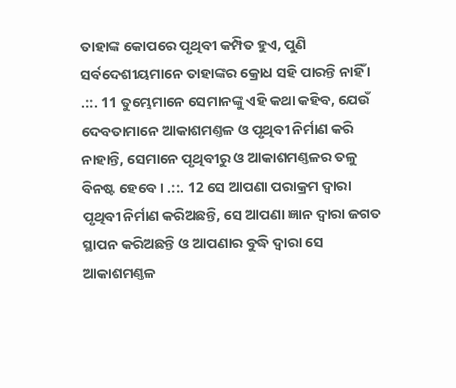ତାହାଙ୍କ କୋପରେ ପୃଥିବୀ କମ୍ପିତ ହୁଏ, ପୁଣି ସର୍ବଦେଶୀୟମାନେ ତାହାଙ୍କର କ୍ରୋଧ ସହି ପାରନ୍ତି ନାହିଁ । .::. 11 ତୁମ୍ଭେମାନେ ସେମାନଙ୍କୁ ଏହି କଥା କହିବ, ଯେଉଁ ଦେବତାମାନେ ଆକାଶମଣ୍ତଳ ଓ ପୃଥିବୀ ନିର୍ମାଣ କରି ନାହାନ୍ତି, ସେମାନେ ପୃଥିବୀରୁ ଓ ଆକାଶମଣ୍ତଳର ତଳୁ ବିନଷ୍ଟ ହେବେ । .::. 12 ସେ ଆପଣା ପରାକ୍ରମ ଦ୍ଵାରା ପୃଥିବୀ ନିର୍ମାଣ କରିଅଛନ୍ତି, ସେ ଆପଣା ଜ୍ଞାନ ଦ୍ଵାରା ଜଗତ ସ୍ଥାପନ କରିଅଛନ୍ତି ଓ ଆପଣାର ବୁଦ୍ଧି ଦ୍ଵାରା ସେ ଆକାଶମଣ୍ତଳ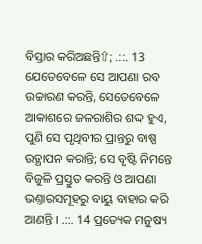ବିସ୍ତାର କରିଅଛନ୍ତି⇧; .::. 13 ଯେତେବେଳେ ସେ ଆପଣା ରବ ଉଚ୍ଚାରଣ କରନ୍ତି, ସେତେବେଳେ ଆକାଶରେ ଜଳରାଶିର ଶଦ୍ଦ ହୁଏ, ପୁଣି ସେ ପୃଥିବୀର ପ୍ରାନ୍ତରୁ ବାଷ୍ପ ଉତ୍ଥାପନ କରାନ୍ତି; ସେ ବୃଷ୍ଟି ନିମନ୍ତେ ବିଜୁଳି ପ୍ରସ୍ତୁତ କରନ୍ତି ଓ ଆପଣା ଭଣ୍ତାରସମୂହରୁ ବାୟୁ ବାହାର କରି ଆଣନ୍ତି । .::. 14 ପ୍ରତ୍ୟେକ ମନୁଷ୍ୟ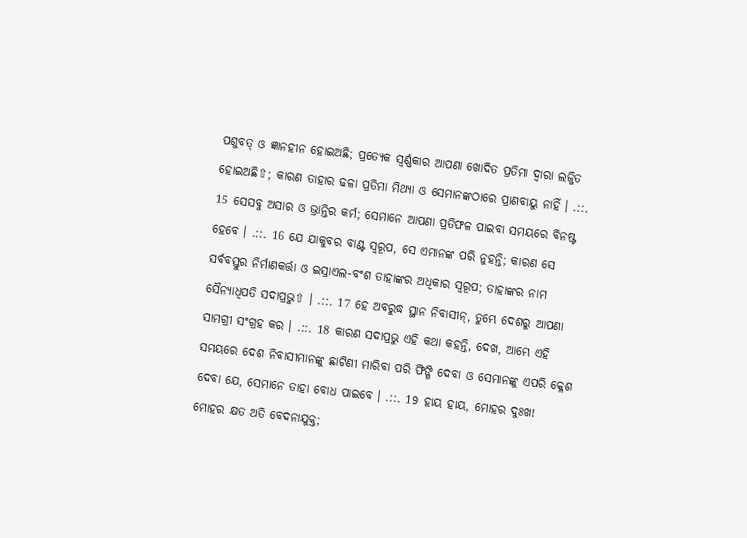ପଶୁବତ୍ ଓ ଜ୍ଞାନହୀନ ହୋଇଅଛି; ପ୍ରତ୍ୟେକ ସ୍ଵର୍ଣ୍ଣକାର ଆପଣା ଖୋଦିତ ପ୍ରତିମା ଦ୍ଵାରା ଲଜ୍ଜିତ ହୋଇଅଛି⇧; କାରଣ ତାହାର ଢଳା ପ୍ରତିମା ମିଥ୍ୟା ଓ ସେମାନଙ୍କଠାରେ ପ୍ରାଣବାୟୁ ନାହିଁ । .::. 15 ସେସବୁ ଅସାର ଓ ଭ୍ରାନ୍ତିର କର୍ମ; ସେମାନେ ଆପଣା ପ୍ରତିଫଳ ପାଇବା ସମୟରେ ବିନଷ୍ଟ ହେବେ । .::. 16 ଯେ ଯାକୁବର ବାଣ୍ଟ ସ୍ଵରୂପ, ସେ ଏମାନଙ୍କ ପରି ନୁହନ୍ତି; କାରଣ ସେ ସର୍ବବସ୍ତୁର ନିର୍ମାଣକର୍ତ୍ତା ଓ ଇସ୍ରାଏଲ-ବଂଶ ତାହାଙ୍କର ଅଧିକାର ସ୍ଵରୂପ; ତାହାଙ୍କର ନାମ ସୈନ୍ୟାଧିପତି ସଦାପ୍ରଭୁ⇧ । .::. 17 ହେ ଅବରୁଦ୍ଧ ସ୍ଥାନ ନିବାସୀନ୍, ତୁମ୍ଭେ ଦେଶରୁ ଆପଣା ସାମଗ୍ରୀ ସଂଗ୍ରହ କର । .::. 18 କାରଣ ସଦାପ୍ରଭୁ ଏହି କଥା କହନ୍ତି, ଦେଖ, ଆମ୍ଭେ ଏହି ସମୟରେ ଦେଶ ନିବାସୀମାନଙ୍କୁ ଛାଟିଣୀ ମାରିବା ପରି ଫିଙ୍ଗି ଦେବା ଓ ସେମାନଙ୍କୁ ଏପରି କ୍ଳେଶ ଦେବା ଯେ, ସେମାନେ ତାହା ବୋଧ ପାଇବେ । .::. 19 ହାୟ ହାୟ, ମୋହର ଦୁଃଖ! ମୋହର କ୍ଷତ ଅତି ବେଦନାଯୁକ୍ତ;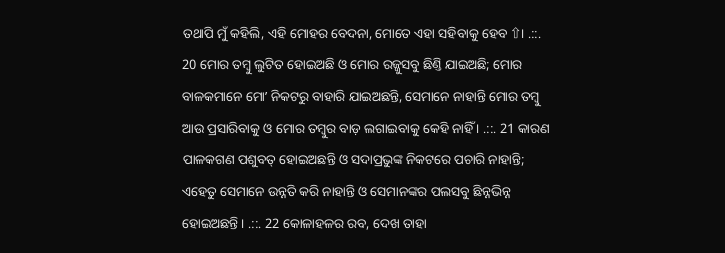ତଥାପି ମୁଁ କହିଲି, ଏହି ମୋହର ବେଦନା, ମୋତେ ଏହା ସହିବାକୁ ହେବ ⇧। .::. 20 ମୋର ତମ୍ଵୁ ଲୁଟିତ ହୋଇଅଛି ଓ ମୋର ରଜ୍ଜୁସବୁ ଛିଣ୍ତି ଯାଇଅଛି; ମୋର ବାଳକମାନେ ମୋʼ ନିକଟରୁ ବାହାରି ଯାଇଅଛନ୍ତି, ସେମାନେ ନାହାନ୍ତି ମୋର ତମ୍ଵୁ ଆଉ ପ୍ରସାରିବାକୁ ଓ ମୋର ତମ୍ଵୁର ବାଡ଼ ଲଗାଇବାକୁ କେହି ନାହିଁ । .::. 21 କାରଣ ପାଳକଗଣ ପଶୁବତ୍ ହୋଇଅଛନ୍ତି ଓ ସଦାପ୍ରଭୁଙ୍କ ନିକଟରେ ପଚାରି ନାହାନ୍ତି; ଏହେତୁ ସେମାନେ ଉନ୍ନତି କରି ନାହାନ୍ତି ଓ ସେମାନଙ୍କର ପଲସବୁ ଛିନ୍ନଭିନ୍ନ ହୋଇଅଛନ୍ତି । .::. 22 କୋଳାହଳର ରବ, ଦେଖ ତାହା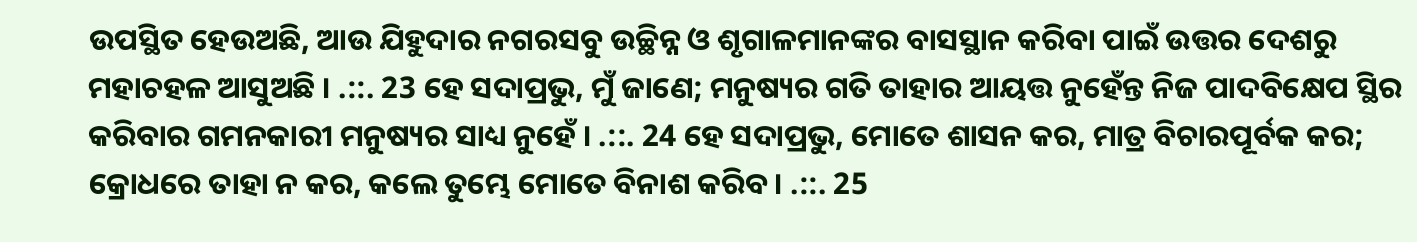ଉପସ୍ଥିତ ହେଉଅଛି, ଆଉ ଯିହୁଦାର ନଗରସବୁ ଉଚ୍ଛିନ୍ନ ଓ ଶୃଗାଳମାନଙ୍କର ବାସସ୍ଥାନ କରିବା ପାଇଁ ଉତ୍ତର ଦେଶରୁ ମହାଚହଳ ଆସୁଅଛି । .::. 23 ହେ ସଦାପ୍ରଭୁ, ମୁଁ ଜାଣେ; ମନୁଷ୍ୟର ଗତି ତାହାର ଆୟତ୍ତ ନୁହେଁନ୍ତ ନିଜ ପାଦବିକ୍ଷେପ ସ୍ଥିର କରିବାର ଗମନକାରୀ ମନୁଷ୍ୟର ସାଧ୍ୟ ନୁହେଁ । .::. 24 ହେ ସଦାପ୍ରଭୁ, ମୋତେ ଶାସନ କର, ମାତ୍ର ବିଚାରପୂର୍ବକ କର; କ୍ରୋଧରେ ତାହା ନ କର, କଲେ ତୁମ୍ଭେ ମୋତେ ବିନାଶ କରିବ । .::. 25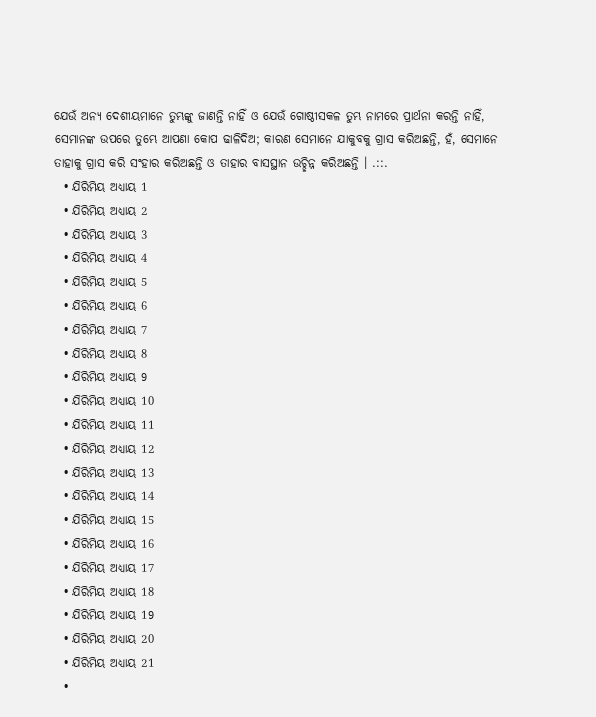ଯେଉଁ ଅନ୍ୟ ଦେଶୀୟମାନେ ତୁମ୍ଭଙ୍କୁ ଜାଣନ୍ତି ନାହିଁ ଓ ଯେଉଁ ଗୋଷ୍ଠୀସକଳ ତୁମ୍ଭ ନାମରେ ପ୍ରାର୍ଥନା କରନ୍ତି ନାହିଁ, ସେମାନଙ୍କ ଉପରେ ତୁମ୍ଭେ ଆପଣା କୋପ ଢାଳିଦିଅ; କାରଣ ସେମାନେ ଯାକୁବକୁ ଗ୍ରାସ କରିଅଛନ୍ତି, ହଁ, ସେମାନେ ତାହାକୁ ଗ୍ରାସ କରି ସଂହାର କରିଅଛନ୍ତି ଓ ତାହାର ବାସସ୍ଥାନ ଉଚ୍ଛିନ୍ନ କରିଅଛନ୍ତି । .::.
  • ଯିରିମିୟ ଅଧ୍ୟାୟ 1
  • ଯିରିମିୟ ଅଧ୍ୟାୟ 2
  • ଯିରିମିୟ ଅଧ୍ୟାୟ 3
  • ଯିରିମିୟ ଅଧ୍ୟାୟ 4
  • ଯିରିମିୟ ଅଧ୍ୟାୟ 5
  • ଯିରିମିୟ ଅଧ୍ୟାୟ 6
  • ଯିରିମିୟ ଅଧ୍ୟାୟ 7
  • ଯିରିମିୟ ଅଧ୍ୟାୟ 8
  • ଯିରିମିୟ ଅଧ୍ୟାୟ 9
  • ଯିରିମିୟ ଅଧ୍ୟାୟ 10
  • ଯିରିମିୟ ଅଧ୍ୟାୟ 11
  • ଯିରିମିୟ ଅଧ୍ୟାୟ 12
  • ଯିରିମିୟ ଅଧ୍ୟାୟ 13
  • ଯିରିମିୟ ଅଧ୍ୟାୟ 14
  • ଯିରିମିୟ ଅଧ୍ୟାୟ 15
  • ଯିରିମିୟ ଅଧ୍ୟାୟ 16
  • ଯିରିମିୟ ଅଧ୍ୟାୟ 17
  • ଯିରିମିୟ ଅଧ୍ୟାୟ 18
  • ଯିରିମିୟ ଅଧ୍ୟାୟ 19
  • ଯିରିମିୟ ଅଧ୍ୟାୟ 20
  • ଯିରିମିୟ ଅଧ୍ୟାୟ 21
  •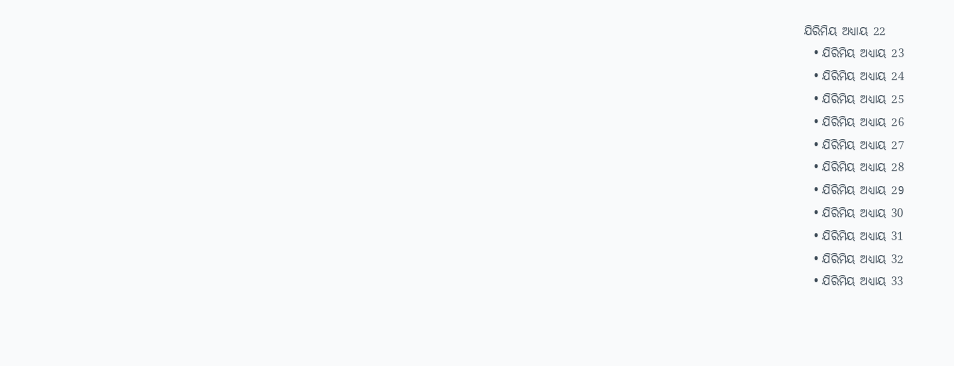ଯିରିମିୟ ଅଧ୍ୟାୟ 22
  • ଯିରିମିୟ ଅଧ୍ୟାୟ 23
  • ଯିରିମିୟ ଅଧ୍ୟାୟ 24
  • ଯିରିମିୟ ଅଧ୍ୟାୟ 25
  • ଯିରିମିୟ ଅଧ୍ୟାୟ 26
  • ଯିରିମିୟ ଅଧ୍ୟାୟ 27
  • ଯିରିମିୟ ଅଧ୍ୟାୟ 28
  • ଯିରିମିୟ ଅଧ୍ୟାୟ 29
  • ଯିରିମିୟ ଅଧ୍ୟାୟ 30
  • ଯିରିମିୟ ଅଧ୍ୟାୟ 31
  • ଯିରିମିୟ ଅଧ୍ୟାୟ 32
  • ଯିରିମିୟ ଅଧ୍ୟାୟ 33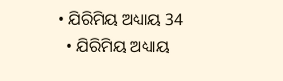• ଯିରିମିୟ ଅଧ୍ୟାୟ 34
  • ଯିରିମିୟ ଅଧ୍ୟାୟ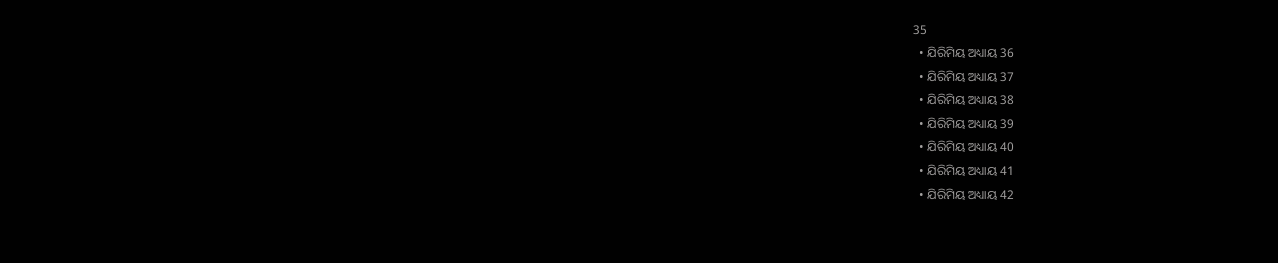35
  • ଯିରିମିୟ ଅଧ୍ୟାୟ 36
  • ଯିରିମିୟ ଅଧ୍ୟାୟ 37
  • ଯିରିମିୟ ଅଧ୍ୟାୟ 38
  • ଯିରିମିୟ ଅଧ୍ୟାୟ 39
  • ଯିରିମିୟ ଅଧ୍ୟାୟ 40
  • ଯିରିମିୟ ଅଧ୍ୟାୟ 41
  • ଯିରିମିୟ ଅଧ୍ୟାୟ 42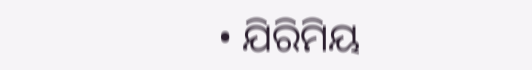• ଯିରିମିୟ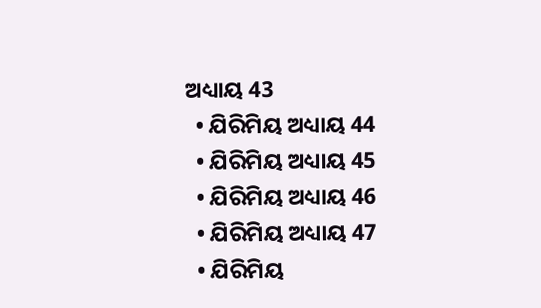ଅଧ୍ୟାୟ 43
  • ଯିରିମିୟ ଅଧ୍ୟାୟ 44
  • ଯିରିମିୟ ଅଧ୍ୟାୟ 45
  • ଯିରିମିୟ ଅଧ୍ୟାୟ 46
  • ଯିରିମିୟ ଅଧ୍ୟାୟ 47
  • ଯିରିମିୟ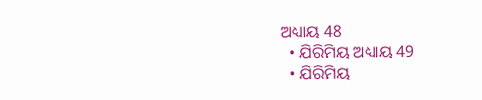ଅଧ୍ୟାୟ 48
  • ଯିରିମିୟ ଅଧ୍ୟାୟ 49
  • ଯିରିମିୟ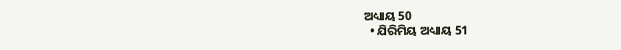ଅଧ୍ୟାୟ 50
  • ଯିରିମିୟ ଅଧ୍ୟାୟ 51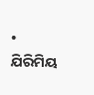• ଯିରିମିୟ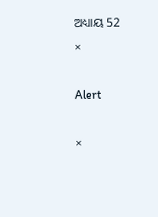ଅଧ୍ୟାୟ 52
×

Alert

×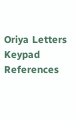Oriya Letters Keypad References